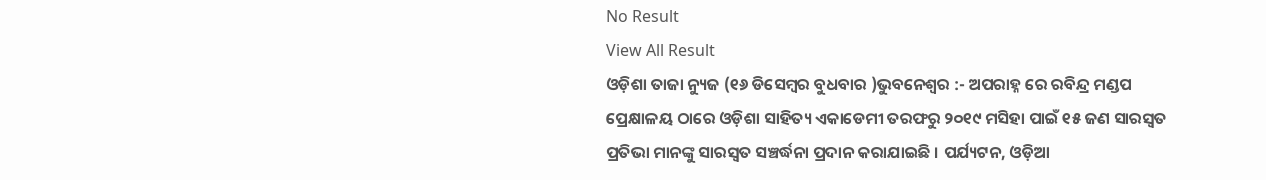No Result
View All Result
ଓଡ଼ିଶା ତାଜା ନ୍ୟୁଜ (୧୬ ଡିସେମ୍ବର ବୁଧବାର )ଭୁବନେଶ୍ୱର :- ଅପରାହ୍ନ ରେ ରବିନ୍ଦ୍ର ମଣ୍ଡପ ପ୍ରେକ୍ଷାଳୟ ଠାରେ ଓଡ଼ିଶା ସାହିତ୍ୟ ଏକାଡେମୀ ତରଫରୁ ୨୦୧୯ ମସିହା ପାଇଁ ୧୫ ଜଣ ସାରସ୍ୱତ ପ୍ରତିଭା ମାନଙ୍କୁ ସାରସ୍ୱତ ସଞ୍ଚର୍ଦ୍ଧନା ପ୍ରଦାନ କରାଯାଇଛି । ପର୍ଯ୍ୟଟନ, ଓଡ଼ିଆ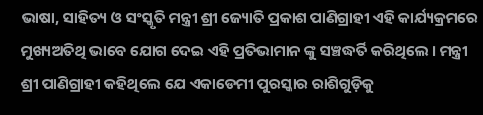ଭାଷା, ସାହିତ୍ୟ ଓ ସଂସ୍କୃତି ମନ୍ତ୍ରୀ ଶ୍ରୀ ଜ୍ୟୋତି ପ୍ରକାଶ ପାଣିଗ୍ରାହୀ ଏହି କାର୍ଯ୍ୟକ୍ରମରେ ମୁଖ୍ୟଅତିଥି ଭାବେ ଯୋଗ ଦେଇ ଏହି ପ୍ରତିଭାମାନ ଙ୍କୁ ସଞ୍ଚଦ୍ଧର୍ତି କରିଥିଲେ । ମନ୍ତ୍ରୀ ଶ୍ରୀ ପାଣିଗ୍ରାହୀ କହିଥିଲେ ଯେ ଏକାଡେମୀ ପୁରସ୍କାର ରାଶିଗୁଡ଼ିକୁ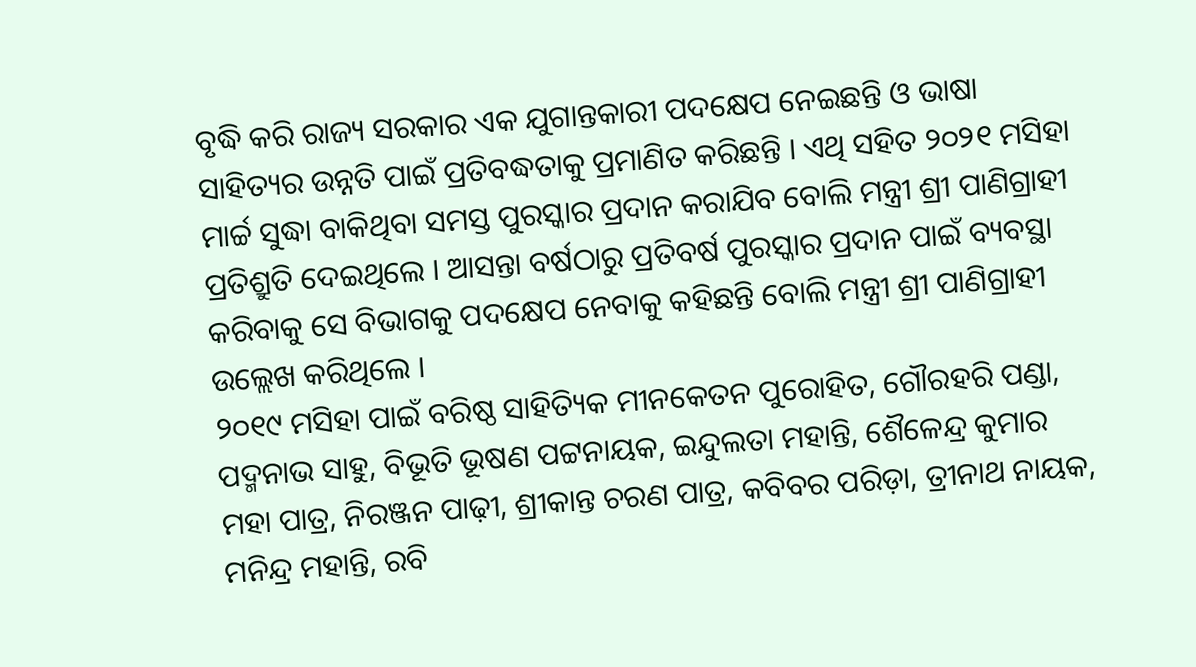ବୃଦ୍ଧି କରି ରାଜ୍ୟ ସରକାର ଏକ ଯୁଗାନ୍ତକାରୀ ପଦକ୍ଷେପ ନେଇଛନ୍ତି ଓ ଭାଷା ସାହିତ୍ୟର ଉନ୍ନତି ପାଇଁ ପ୍ରତିବଦ୍ଧତାକୁ ପ୍ରମାଣିତ କରିଛନ୍ତି । ଏଥି ସହିତ ୨୦୨୧ ମସିହା ମାର୍ଚ୍ଚ ସୁଦ୍ଧା ବାକିଥିବା ସମସ୍ତ ପୁରସ୍କାର ପ୍ରଦାନ କରାଯିବ ବୋଲି ମନ୍ତ୍ରୀ ଶ୍ରୀ ପାଣିଗ୍ରାହୀ ପ୍ରତିଶ୍ରୁତି ଦେଇଥିଲେ । ଆସନ୍ତା ବର୍ଷଠାରୁ ପ୍ରତିବର୍ଷ ପୁରସ୍କାର ପ୍ରଦାନ ପାଇଁ ବ୍ୟବସ୍ଥା କରିବାକୁ ସେ ବିଭାଗକୁ ପଦକ୍ଷେପ ନେବାକୁ କହିଛନ୍ତି ବୋଲି ମନ୍ତ୍ରୀ ଶ୍ରୀ ପାଣିଗ୍ରାହୀ ଉଲ୍ଲେଖ କରିଥିଲେ ।
୨୦୧୯ ମସିହା ପାଇଁ ବରିଷ୍ଠ ସାହିତ୍ୟିକ ମୀନକେତନ ପୁରୋହିତ, ଗୌରହରି ପଣ୍ଡା, ପଦ୍ମନାଭ ସାହୁ, ବିଭୂତି ଭୂଷଣ ପଟ୍ଟନାୟକ, ଇନ୍ଦୁଲତା ମହାନ୍ତି, ଶୈଳେନ୍ଦ୍ର କୁମାର ମହା ପାତ୍ର, ନିରଞ୍ଜନ ପାଢ଼ୀ, ଶ୍ରୀକାନ୍ତ ଚରଣ ପାତ୍ର, କବିବର ପରିଡ଼ା, ତ୍ରୀନାଥ ନାୟକ, ମନିନ୍ଦ୍ର ମହାନ୍ତି, ରବି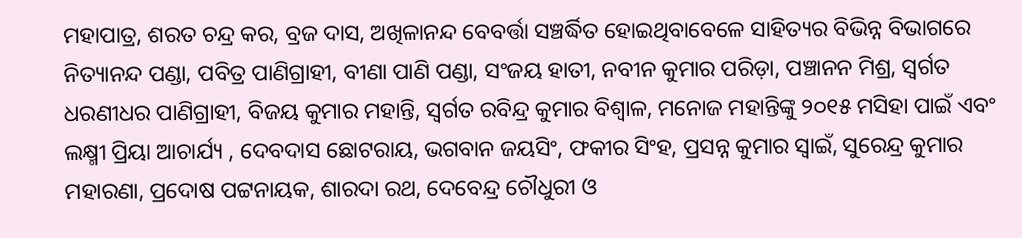ମହାପାତ୍ର, ଶରତ ଚନ୍ଦ୍ର କର, ବ୍ରଜ ଦାସ, ଅଖିଳାନନ୍ଦ ବେବର୍ତ୍ତା ସଞ୍ଚର୍ଦ୍ଧିତ ହୋଇଥିବାବେଳେ ସାହିତ୍ୟର ବିଭିନ୍ନ ବିଭାଗରେ ନିତ୍ୟାନନ୍ଦ ପଣ୍ଡା, ପବିତ୍ର ପାଣିଗ୍ରାହୀ, ବୀଣା ପାଣି ପଣ୍ଡା, ସଂଜୟ ହାତୀ, ନବୀନ କୁମାର ପରିଡ଼ା, ପଞ୍ଚାନନ ମିଶ୍ର, ସ୍ୱର୍ଗତ ଧରଣୀଧର ପାଣିଗ୍ରାହୀ, ବିଜୟ କୁମାର ମହାନ୍ତି, ସ୍ୱର୍ଗତ ରବିନ୍ଦ୍ର କୁମାର ବିଶ୍ୱାଳ, ମନୋଜ ମହାନ୍ତିଙ୍କୁ ୨୦୧୫ ମସିହା ପାଇଁ ଏବଂ ଲକ୍ଷ୍ମୀ ପ୍ରିୟା ଆଚାର୍ଯ୍ୟ , ଦେବଦାସ ଛୋଟରାୟ, ଭଗବାନ ଜୟସିଂ, ଫକୀର ସିଂହ, ପ୍ରସନ୍ନ କୁମାର ସ୍ୱାଇଁ, ସୁରେନ୍ଦ୍ର କୁମାର ମହାରଣା, ପ୍ରଦୋଷ ପଟ୍ଟନାୟକ, ଶାରଦା ରଥ, ଦେବେନ୍ଦ୍ର ଚୌଧୁରୀ ଓ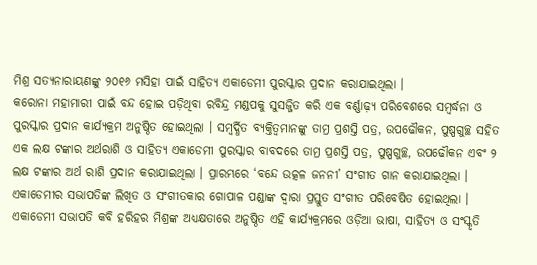ମିଶ୍ର ସତ୍ୟନାରାୟଣଙ୍କୁ ୨୦୧୬ ମସିହା ପାଇଁ ସାହିତ୍ୟ ଏକାଡେମୀ ପୁରସ୍କାର ପ୍ରଦାନ କରାଯାଇଥିଲା ।
କରୋନା ମହାମାରୀ ପାଇଁ ବନ୍ଦ ହୋଇ ପଡ଼ିଥିବା ରବିନ୍ଦ୍ର ମଣ୍ଡପକୁ ସୁସଜ୍ଜିତ କରି ଏକ ବର୍ଣ୍ଣାଢ଼୍ୟ ପରିବେଶରେ ସମ୍ଵର୍ଦ୍ଧନା ଓ ପୁରସ୍କାର ପ୍ରଦାନ କାର୍ଯ୍ୟକ୍ରମ ଅନୁଷ୍ଠିତ ହୋଇଥିଲା । ସମ୍ଵର୍ଦ୍ଧିତ ବ୍ୟକ୍ତିତ୍ୱମାନଙ୍କୁ ତାମ୍ର ପ୍ରଶସ୍ତି ପତ୍ର, ଉପଢୌକନ, ପୁଷ୍ପଗୁଚ୍ଛ ସହିତ ଏକ ଲକ୍ଷ ଟଙ୍କାର ଅର୍ଥରାଶି ଓ ସାହିତ୍ୟ ଏକାଡେମୀ ପୁରସ୍କାର ବାବଦରେ ତାମ୍ର ପ୍ରଶସ୍ତି ପତ୍ର, ପୁଷ୍ପଗୁଚ୍ଛ, ଉପଢୌକନ ଏବଂ ୨ ଲକ୍ଷ ଟଙ୍କାର ଅର୍ଥ ରାଶି ପ୍ରଦାନ କରାଯାଇଥିଲା । ପ୍ରାରମ୍ଭରେ ‘ବନ୍ଦେ ଉତ୍କଳ ଜନନୀ’ ସଂଗୀତ ଗାନ କରାଯାଇଥିଲା । ଏକାଡେମୀର ସଭାପତିଙ୍କ ଲିଖିତ ଓ ସଂଗୀତକାର ଗୋପାଳ ପଣ୍ଡାଙ୍କ ଦ୍ୱାରା ପ୍ରସ୍ତୁତ ସଂଗୀତ ପରିବେଷିତ ହୋଇଥିଲା । ଏକାଡେମୀ ସଭାପତି କବି ହରିହର ମିଶ୍ରଙ୍କ ଅଧ୍ୟକ୍ଷତାରେ ଅନୁଷ୍ଠିତ ଏହି କାର୍ଯ୍ୟକ୍ରମରେ ଓଡ଼ିଆ ଭାଷା, ସାହିତ୍ୟ ଓ ସଂସ୍କୃତି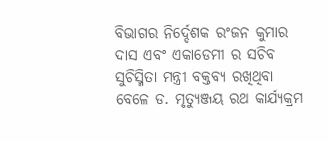ବିଭାଗର ନିର୍ଦ୍ଦେଶକ ରଂଜନ କୁମାର ଦାସ ଏବଂ ଏକାଡେମୀ ର ସଚିବ ସୁଚିସ୍ମିତା ମନ୍ତ୍ରୀ ବକ୍ତବ୍ୟ ରଖିଥିବା ବେଳେ ଡ. ମୃତ୍ୟୁଞ୍ଜୟ ରଥ କାର୍ଯ୍ୟକ୍ରମ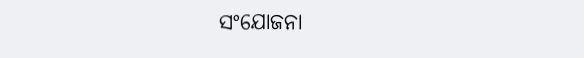ସଂଯୋଜନା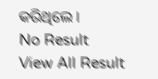କରିଥିଲେ ।
No Result
View All Result